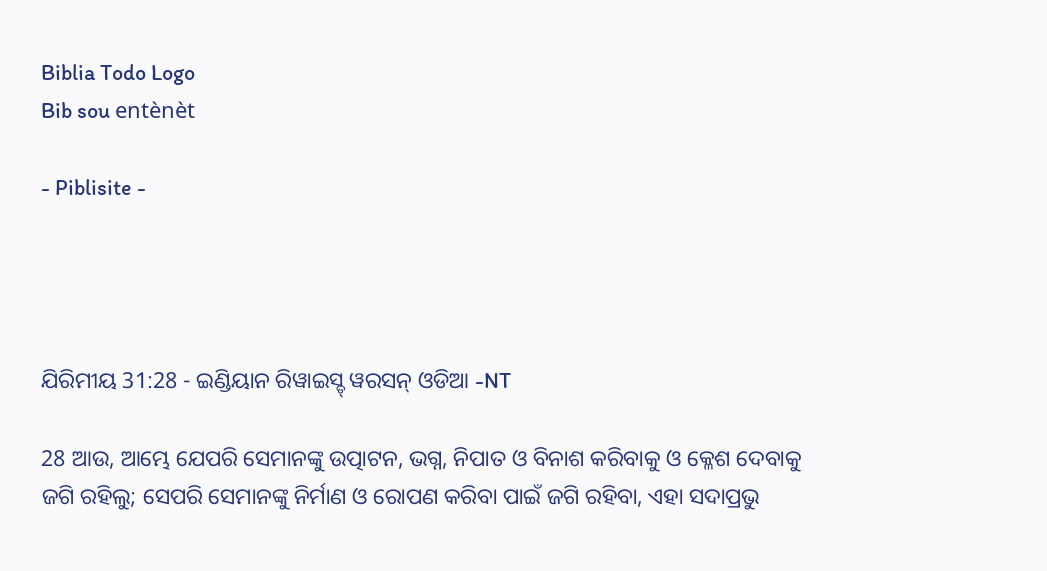Biblia Todo Logo
Bib sou entènèt

- Piblisite -




ଯିରିମୀୟ 31:28 - ଇଣ୍ଡିୟାନ ରିୱାଇସ୍ଡ୍ ୱରସନ୍ ଓଡିଆ -NT

28 ଆଉ, ଆମ୍ଭେ ଯେପରି ସେମାନଙ୍କୁ ଉତ୍ପାଟନ, ଭଗ୍ନ, ନିପାତ ଓ ବିନାଶ କରିବାକୁ ଓ କ୍ଳେଶ ଦେବାକୁ ଜଗି ରହିଲୁ; ସେପରି ସେମାନଙ୍କୁ ନିର୍ମାଣ ଓ ରୋପଣ କରିବା ପାଇଁ ଜଗି ରହିବା, ଏହା ସଦାପ୍ରଭୁ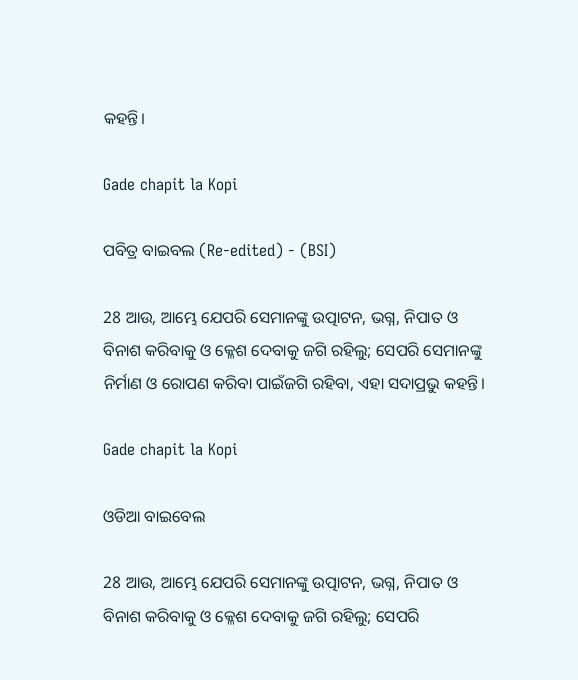କହନ୍ତି।

Gade chapit la Kopi

ପବିତ୍ର ବାଇବଲ (Re-edited) - (BSI)

28 ଆଉ, ଆମ୍ଭେ ଯେପରି ସେମାନଙ୍କୁ ଉତ୍ପାଟନ, ଭଗ୍ନ, ନିପାତ ଓ ବିନାଶ କରିବାକୁ ଓ କ୍ଳେଶ ଦେବାକୁ ଜଗି ରହିଲୁ; ସେପରି ସେମାନଙ୍କୁ ନିର୍ମାଣ ଓ ରୋପଣ କରିବା ପାଇଁଜଗି ରହିବା, ଏହା ସଦାପ୍ରଭୁ କହନ୍ତି।

Gade chapit la Kopi

ଓଡିଆ ବାଇବେଲ

28 ଆଉ, ଆମ୍ଭେ ଯେପରି ସେମାନଙ୍କୁ ଉତ୍ପାଟନ, ଭଗ୍ନ, ନିପାତ ଓ ବିନାଶ କରିବାକୁ ଓ କ୍ଳେଶ ଦେବାକୁ ଜଗି ରହିଲୁ; ସେପରି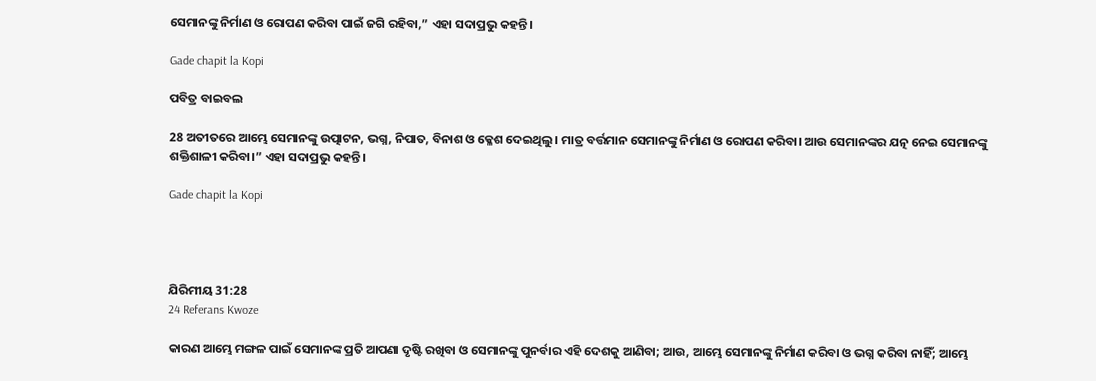ସେମାନଙ୍କୁ ନିର୍ମାଣ ଓ ରୋପଣ କରିବା ପାଇଁ ଜଗି ରହିବା,” ଏହା ସଦାପ୍ରଭୁ କହନ୍ତି।

Gade chapit la Kopi

ପବିତ୍ର ବାଇବଲ

28 ଅତୀତରେ ଆମ୍ଭେ ସେମାନଙ୍କୁ ଉତ୍ପାଟନ, ଭଗ୍ନ, ନିପାତ, ବିନାଶ ଓ କ୍ଳେଶ ଦେଇଥିଲୁ। ମାତ୍ର ବର୍ତ୍ତମାନ ସେମାନଙ୍କୁ ନିର୍ମାଣ ଓ ରୋପଣ କରିବା। ଆଉ ସେମାନଙ୍କର ଯତ୍ନ ନେଇ ସେମାନଙ୍କୁ ଶକ୍ତିଶାଳୀ କରିବା।” ଏହା ସଦାପ୍ରଭୁ କହନ୍ତି।

Gade chapit la Kopi




ଯିରିମୀୟ 31:28
24 Referans Kwoze

କାରଣ ଆମ୍ଭେ ମଙ୍ଗଳ ପାଇଁ ସେମାନଙ୍କ ପ୍ରତି ଆପଣା ଦୃଷ୍ଟି ରଖିବା ଓ ସେମାନଙ୍କୁ ପୁନର୍ବାର ଏହି ଦେଶକୁ ଆଣିବା; ଆଉ, ଆମ୍ଭେ ସେମାନଙ୍କୁ ନିର୍ମାଣ କରିବା ଓ ଭଗ୍ନ କରିବା ନାହିଁ; ଆମ୍ଭେ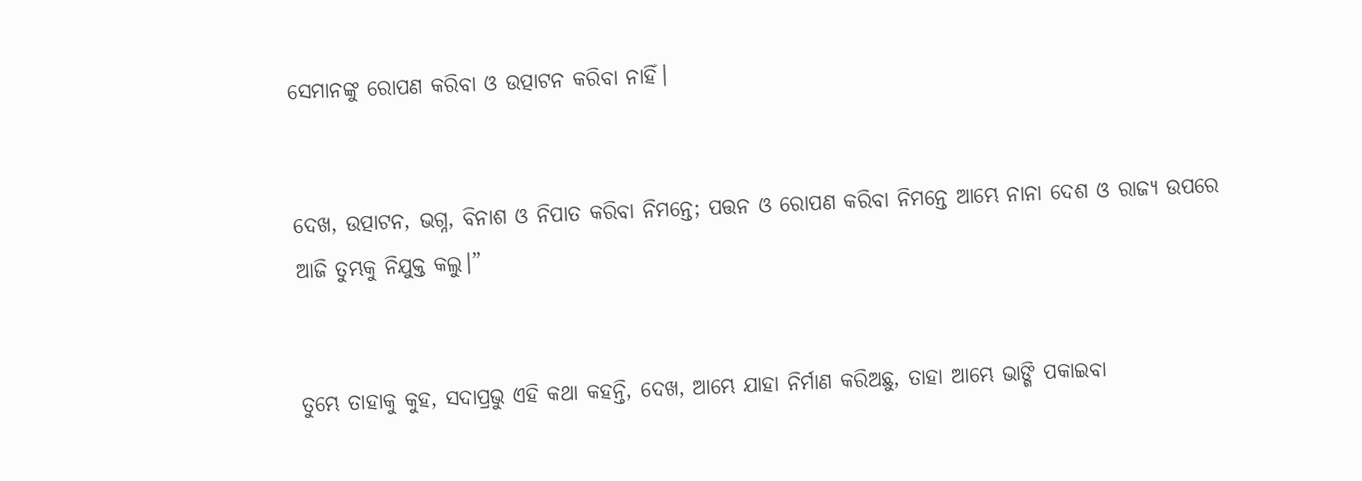ସେମାନଙ୍କୁ ରୋପଣ କରିବା ଓ ଉତ୍ପାଟନ କରିବା ନାହିଁ।


ଦେଖ, ଉତ୍ପାଟନ, ଭଗ୍ନ, ବିନାଶ ଓ ନିପାତ କରିବା ନିମନ୍ତେ; ପତ୍ତନ ଓ ରୋପଣ କରିବା ନିମନ୍ତେ ଆମ୍ଭେ ନାନା ଦେଶ ଓ ରାଜ୍ୟ ଉପରେ ଆଜି ତୁମ୍ଭକୁ ନିଯୁକ୍ତ କଲୁ।”


ତୁମ୍ଭେ ତାହାକୁ କୁହ, ସଦାପ୍ରଭୁ ଏହି କଥା କହନ୍ତି, ଦେଖ, ଆମ୍ଭେ ଯାହା ନିର୍ମାଣ କରିଅଛୁ, ତାହା ଆମ୍ଭେ ଭାଙ୍ଗି ପକାଇବା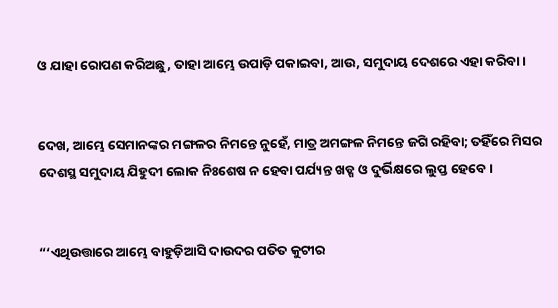ଓ ଯାହା ରୋପଣ କରିଅଛୁ, ତାହା ଆମ୍ଭେ ଉପାଡ଼ି ପକାଇବା, ଆଉ, ସମୁଦାୟ ଦେଶରେ ଏହା କରିବା।


ଦେଖ, ଆମ୍ଭେ ସେମାନଙ୍କର ମଙ୍ଗଳର ନିମନ୍ତେ ନୁହେଁ, ମାତ୍ର ଅମଙ୍ଗଳ ନିମନ୍ତେ ଜଗି ରହିବା; ତହିଁରେ ମିସର ଦେଶସ୍ଥ ସମୁଦାୟ ଯିହୁଦୀ ଲୋକ ନିଃଶେଷ ନ ହେବା ପର୍ଯ୍ୟନ୍ତ ଖଡ୍ଗ ଓ ଦୁର୍ଭିକ୍ଷରେ ଲୁପ୍ତ ହେବେ।


“‘ଏଥିଉତ୍ତାରେ ଆମ୍ଭେ ବାହୁଡ଼ିଆସି ଦାଉଦର ପତିତ କୁଟୀର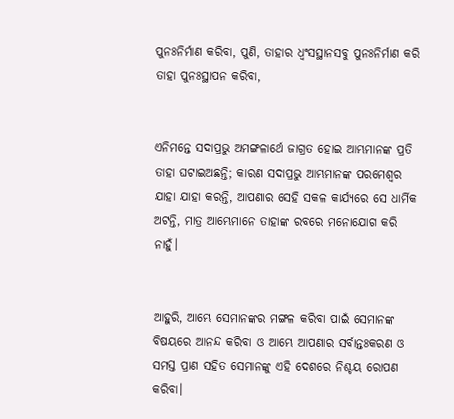ପୁନଃନିର୍ମାଣ କରିବା, ପୁଣି, ତାହାର ଧ୍ୱଂସସ୍ଥାନସବୁ ପୁନଃନିର୍ମାଣ କରି ତାହା ପୁନଃସ୍ଥାପନ କରିବା,


ଏନିମନ୍ତେ ସଦାପ୍ରଭୁ ଅମଙ୍ଗଳାର୍ଥେ ଜାଗ୍ରତ ହୋଇ ଆମ୍ଭମାନଙ୍କ ପ୍ରତି ତାହା ଘଟାଇଅଛନ୍ତି; କାରଣ ସଦାପ୍ରଭୁ ଆମ୍ଭମାନଙ୍କ ପରମେଶ୍ୱର ଯାହା ଯାହା କରନ୍ତି, ଆପଣାର ସେହି ସକଳ କାର୍ଯ୍ୟରେ ସେ ଧାର୍ମିକ ଅଟନ୍ତି, ମାତ୍ର ଆମ୍ଭେମାନେ ତାହାଙ୍କ ରବରେ ମନୋଯୋଗ କରି ନାହୁଁ।


ଆହୁରି, ଆମ୍ଭେ ସେମାନଙ୍କର ମଙ୍ଗଳ କରିବା ପାଇଁ ସେମାନଙ୍କ ବିଷୟରେ ଆନନ୍ଦ କରିବା ଓ ଆମ୍ଭେ ଆପଣାର ସର୍ବାନ୍ତଃକରଣ ଓ ସମସ୍ତ ପ୍ରାଣ ସହିତ ସେମାନଙ୍କୁ ଏହି ଦେଶରେ ନିଶ୍ଚୟ ରୋପଣ କରିବା।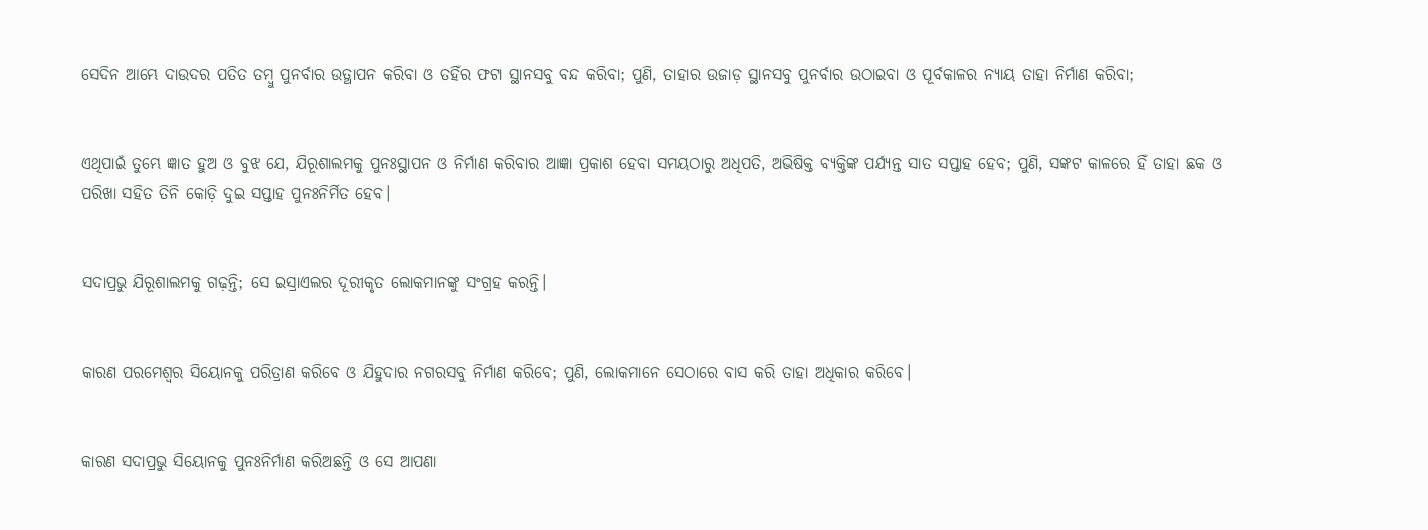ସେଦିନ ଆମ୍ଭେ ଦାଉଦର ପତିତ ତମ୍ବୁ ପୁନର୍ବାର ଉତ୍ଥାପନ କରିବା ଓ ତହିଁର ଫଟା ସ୍ଥାନସବୁ ବନ୍ଦ କରିବା; ପୁଣି, ତାହାର ଉଜାଡ଼ ସ୍ଥାନସବୁ ପୁନର୍ବାର ଉଠାଇବା ଓ ପୂର୍ବକାଳର ନ୍ୟାୟ ତାହା ନିର୍ମାଣ କରିବା;


ଏଥିପାଇଁ ତୁମ୍ଭେ ଜ୍ଞାତ ହୁଅ ଓ ବୁଝ ଯେ, ଯିରୂଶାଲମକୁ ପୁନଃସ୍ଥାପନ ଓ ନିର୍ମାଣ କରିବାର ଆଜ୍ଞା ପ୍ରକାଶ ହେବା ସମୟଠାରୁ ଅଧିପତି, ଅଭିଷିକ୍ତ ବ୍ୟକ୍ତିଙ୍କ ପର୍ଯ୍ୟନ୍ତ ସାତ ସପ୍ତାହ ହେବ; ପୁଣି, ସଙ୍କଟ କାଳରେ ହିଁ ତାହା ଛକ ଓ ପରିଖା ସହିତ ତିନି କୋଡ଼ି ଦୁଇ ସପ୍ତାହ ପୁନଃନିର୍ମିତ ହେବ।


ସଦାପ୍ରଭୁ ଯିରୂଶାଲମକୁ ଗଢ଼ନ୍ତି; ସେ ଇସ୍ରାଏଲର ଦୂରୀକୃତ ଲୋକମାନଙ୍କୁ ସଂଗ୍ରହ କରନ୍ତି।


କାରଣ ପରମେଶ୍ୱର ସିୟୋନକୁ ପରିତ୍ରାଣ କରିବେ ଓ ଯିହୁଦାର ନଗରସବୁ ନିର୍ମାଣ କରିବେ; ପୁଣି, ଲୋକମାନେ ସେଠାରେ ବାସ କରି ତାହା ଅଧିକାର କରିବେ।


କାରଣ ସଦାପ୍ରଭୁ ସିୟୋନକୁ ପୁନଃନିର୍ମାଣ କରିଅଛନ୍ତି ଓ ସେ ଆପଣା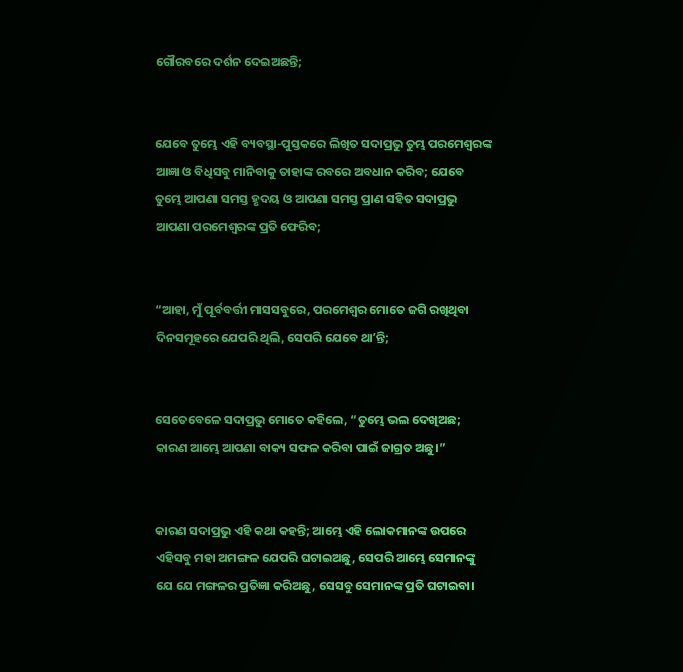ଗୌରବରେ ଦର୍ଶନ ଦେଇଅଛନ୍ତି;


ଯେବେ ତୁମ୍ଭେ ଏହି ବ୍ୟବସ୍ଥା-ପୁସ୍ତକରେ ଲିଖିତ ସଦାପ୍ରଭୁ ତୁମ୍ଭ ପରମେଶ୍ୱରଙ୍କ ଆଜ୍ଞା ଓ ବିଧିସବୁ ମାନିବାକୁ ତାହାଙ୍କ ରବରେ ଅବଧାନ କରିବ; ଯେବେ ତୁମ୍ଭେ ଆପଣା ସମସ୍ତ ହୃଦୟ ଓ ଆପଣା ସମସ୍ତ ପ୍ରାଣ ସହିତ ସଦାପ୍ରଭୁ ଆପଣା ପରମେଶ୍ୱରଙ୍କ ପ୍ରତି ଫେରିବ;


“ଆହା, ମୁଁ ପୂର୍ବବର୍ତ୍ତୀ ମାସସବୁରେ, ପରମେଶ୍ୱର ମୋତେ ଜଗି ରଖିଥିବା ଦିନସମୂହରେ ଯେପରି ଥିଲି, ସେପରି ଯେବେ ଥାʼନ୍ତି;


ସେତେବେଳେ ସଦାପ୍ରଭୁ ମୋତେ କହିଲେ, “ତୁମ୍ଭେ ଭଲ ଦେଖିଅଛ; କାରଣ ଆମ୍ଭେ ଆପଣା ବାକ୍ୟ ସଫଳ କରିବା ପାଇଁ ଜାଗ୍ରତ ଅଛୁ।”


କାରଣ ସଦାପ୍ରଭୁ ଏହି କଥା କହନ୍ତି; ଆମ୍ଭେ ଏହି ଲୋକମାନଙ୍କ ଉପରେ ଏହିସବୁ ମହା ଅମଙ୍ଗଳ ଯେପରି ଘଟାଇଅଛୁ, ସେପରି ଆମ୍ଭେ ସେମାନଙ୍କୁ ଯେ ଯେ ମଙ୍ଗଳର ପ୍ରତିଜ୍ଞା କରିଅଛୁ, ସେସବୁ ସେମାନଙ୍କ ପ୍ରତି ଘଟାଇବା।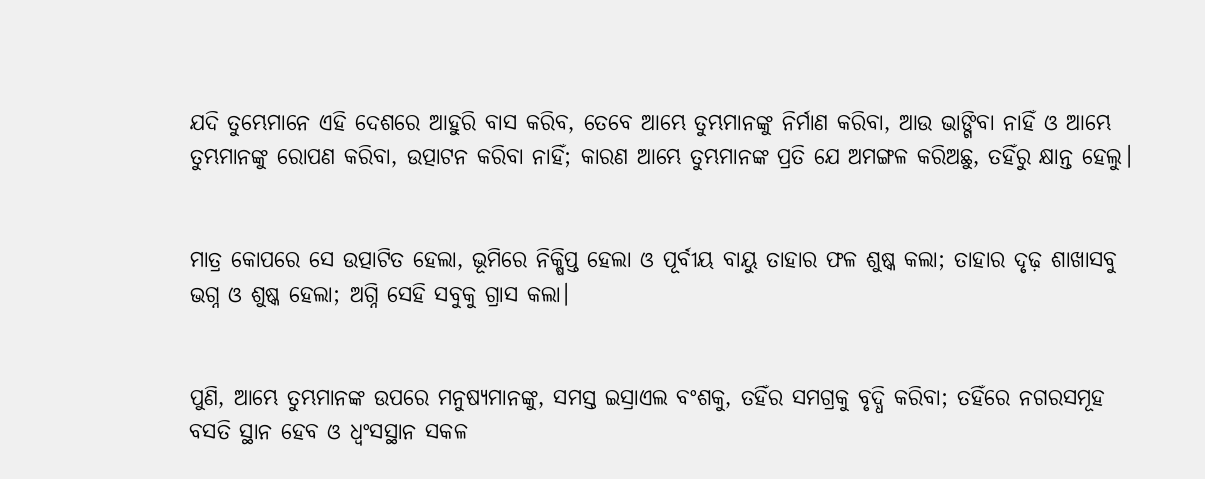ଯଦି ତୁମ୍ଭେମାନେ ଏହି ଦେଶରେ ଆହୁରି ବାସ କରିବ, ତେବେ ଆମ୍ଭେ ତୁମ୍ଭମାନଙ୍କୁ ନିର୍ମାଣ କରିବା, ଆଉ ଭାଙ୍ଗିବା ନାହିଁ ଓ ଆମ୍ଭେ ତୁମ୍ଭମାନଙ୍କୁ ରୋପଣ କରିବା, ଉତ୍ପାଟନ କରିବା ନାହିଁ; କାରଣ ଆମ୍ଭେ ତୁମ୍ଭମାନଙ୍କ ପ୍ରତି ଯେ ଅମଙ୍ଗଳ କରିଅଛୁ, ତହିଁରୁ କ୍ଷାନ୍ତ ହେଲୁ।


ମାତ୍ର କୋପରେ ସେ ଉତ୍ପାଟିତ ହେଲା, ଭୂମିରେ ନିକ୍ଷିପ୍ତ ହେଲା ଓ ପୂର୍ବୀୟ ବାୟୁ ତାହାର ଫଳ ଶୁଷ୍କ କଲା; ତାହାର ଦୃଢ଼ ଶାଖାସବୁ ଭଗ୍ନ ଓ ଶୁଷ୍କ ହେଲା; ଅଗ୍ନି ସେହି ସବୁକୁ ଗ୍ରାସ କଲା।


ପୁଣି, ଆମ୍ଭେ ତୁମ୍ଭମାନଙ୍କ ଉପରେ ମନୁଷ୍ୟମାନଙ୍କୁ, ସମସ୍ତ ଇସ୍ରାଏଲ ବଂଶକୁ, ତହିଁର ସମଗ୍ରକୁ ବୃଦ୍ଧି କରିବା; ତହିଁରେ ନଗରସମୂହ ବସତି ସ୍ଥାନ ହେବ ଓ ଧ୍ୱଂସସ୍ଥାନ ସକଳ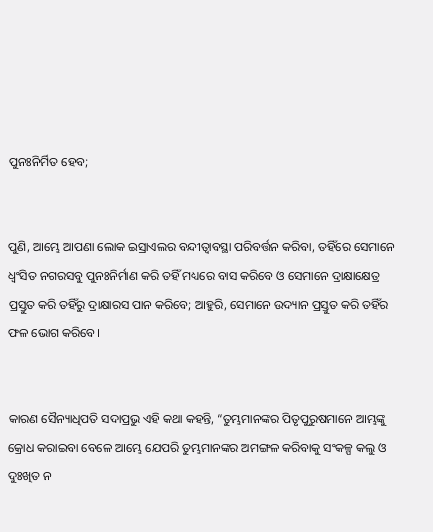ପୁନଃନିର୍ମିତ ହେବ;


ପୁଣି, ଆମ୍ଭେ ଆପଣା ଲୋକ ଇସ୍ରାଏଲର ବନ୍ଦୀତ୍ୱାବସ୍ଥା ପରିବର୍ତ୍ତନ କରିବା, ତହିଁରେ ସେମାନେ ଧ୍ୱଂସିତ ନଗରସବୁ ପୁନଃନିର୍ମାଣ କରି ତହିଁ ମଧ୍ୟରେ ବାସ କରିବେ ଓ ସେମାନେ ଦ୍ରାକ୍ଷାକ୍ଷେତ୍ର ପ୍ରସ୍ତୁତ କରି ତହିଁରୁ ଦ୍ରାକ୍ଷାରସ ପାନ କରିବେ; ଆହୁରି, ସେମାନେ ଉଦ୍ୟାନ ପ୍ରସ୍ତୁତ କରି ତହିଁର ଫଳ ଭୋଗ କରିବେ।


କାରଣ ସୈନ୍ୟାଧିପତି ସଦାପ୍ରଭୁ ଏହି କଥା କହନ୍ତି, “ତୁମ୍ଭମାନଙ୍କର ପିତୃପୁରୁଷମାନେ ଆମ୍ଭଙ୍କୁ କ୍ରୋଧ କରାଇବା ବେଳେ ଆମ୍ଭେ ଯେପରି ତୁମ୍ଭମାନଙ୍କର ଅମଙ୍ଗଳ କରିବାକୁ ସଂକଳ୍ପ କଲୁ ଓ ଦୁଃଖିତ ନ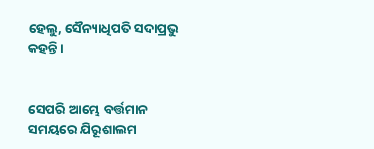ହେଲୁ, ସୈନ୍ୟାଧିପତି ସଦାପ୍ରଭୁ କହନ୍ତି।


ସେପରି ଆମ୍ଭେ ବର୍ତ୍ତମାନ ସମୟରେ ଯିରୂଶାଲମ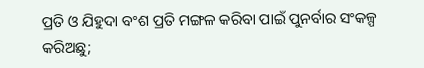ପ୍ରତି ଓ ଯିହୁଦା ବଂଶ ପ୍ରତି ମଙ୍ଗଳ କରିବା ପାଇଁ ପୁନର୍ବାର ସଂକଳ୍ପ କରିଅଛୁ;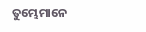ତୁମ୍ଭେମାନେ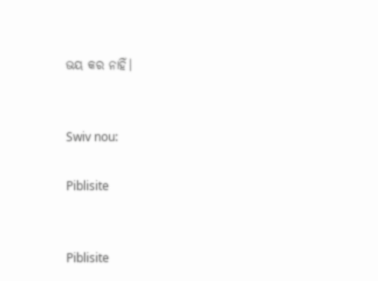ଭୟ କର ନାହିଁ।


Swiv nou:

Piblisite


Piblisite